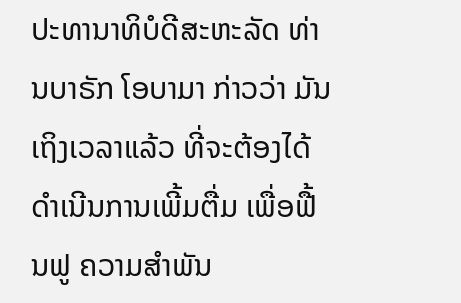ປະທານາທິບໍດີສະຫະລັດ ທ່ານບາຣັກ ໂອບາມາ ກ່າວວ່າ ມັນ
ເຖິງເວລາແລ້ວ ທີ່ຈະຕ້ອງໄດ້ດຳເນີນການເພີ້ມຕື່ມ ເພື່ອຟື້ນຟູ ຄວາມສຳພັນ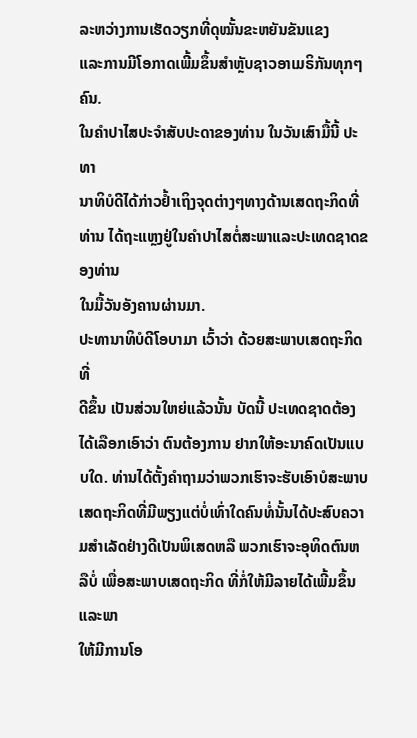ລະຫວ່າງການເຮັດວຽກທີ່ດຸໝັ້ນຂະຫຍັນຂັນແຂງ
ແລະການມີໂອກາດເພີ້ມຂຶ້ນສຳຫຼັບຊາວອາເມຣິກັນທຸກໆຄົນ.
ໃນຄຳປາໄສປະຈຳສັບປະດາຂອງທ່ານ ໃນວັນເສົາມື້ນີ້ ປະທາ
ນາທິບໍດີໄດ້ກ່າວຢ້ຳເຖິງຈຸດຕ່າງໆທາງດ້ານເສດຖະກິດທີ່ທ່ານ ໄດ້ຖະແຫຼງຢູ່ໃນຄຳປາໄສຕໍ່ສະພາແລະປະເທດຊາດຂອງທ່ານ
ໃນມື້ວັນອັງຄານຜ່ານມາ.
ປະທານາທິບໍດີໂອບາມາ ເວົ້າວ່າ ດ້ວຍສະພາບເສດຖະກິດ ທີ່
ດີຂຶ້ນ ເປັນສ່ວນໃຫຍ່ແລ້ວນັ້ນ ບັດນີ້ ປະເທດຊາດຕ້ອງໄດ້ເລືອກເອົາວ່າ ຕົນຕ້ອງການ ຢາກໃຫ້ອະນາຄົດເປັນແບບໃດ. ທ່ານໄດ້ຕັ້ງຄຳຖາມວ່າພວກເຮົາຈະຮັບເອົາບໍສະພາບ ເສດຖະກິດທີ່ມີພຽງແຕ່ບໍ່ເທົ່າໃດຄົນທໍ່ນັ້ນໄດ້ປະສົບຄວາມສຳເລັດຢ່າງດີເປັນພິເສດຫລື ພວກເຮົາຈະອຸທິດຕົນຫລືບໍ່ ເພື່ອສະພາບເສດຖະກິດ ທີ່ກໍ່ໃຫ້ມີລາຍໄດ້ເພີ້ມຂຶ້ນແລະພາ
ໃຫ້ມີການໂອ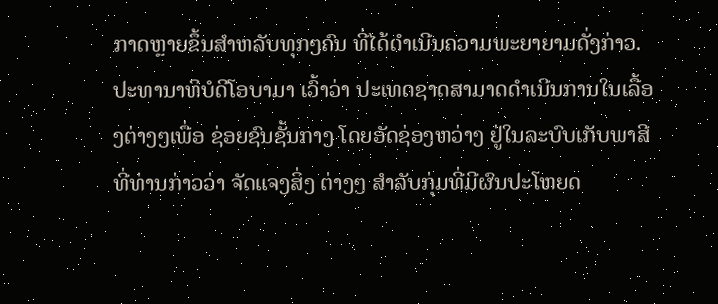ກາດຫຼາຍຂຶ້ນສຳຫລັບທຸກໆຄົນ ທີ່ໄດ້ດຳເນີນຄວາມພະຍາຍາມດັ່ງກ່າວ.
ປະທານາທິບໍດີໂອບາມາ ເວົ້າວ່າ ປະເທດຊາດສາມາດດຳເນີນການໃນເລື້ອງຕ່າງໆເພື່ອ ຊ່ອຍຊົນຊັ້ນກາງ ໂດຍອັດຊ່ອງຫວ່າງ ຢູ່ໃນລະບົບເກັບພາສີ ທີ່ທ່ານກ່າວວ່າ ຈັດແຈງສິ່ງ ຕ່າງໆ ສຳລັບກຸ່ມທີ່ມີຜົນປະໂຫຍດ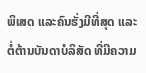ພິເສດ ແລະຄົນຮັ່ງມີທີ່ສຸດ ແລະຕໍ່ຕ້ານບັນດາບໍລິສັດ ທີ່ມີຄວາມ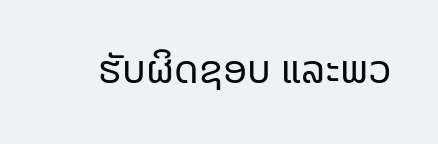ຮັບຜິດຊອບ ແລະພວ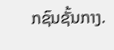ກຊົນຊັ້ນກາງ.